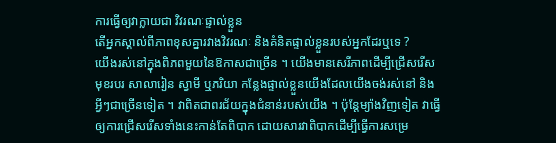ការធ្វើឲ្យវាក្លាយជា វិវរណៈផ្ទាល់ខ្លួន
តើអ្នកស្គាល់ពីភាពខុសគ្នារវាងវិវរណៈ និងគំនិតផ្ទាល់ខ្លួនរបស់អ្នកដែរឬទេ ?
យើងរស់នៅក្នុងពិភពមួយនៃឱកាសជាច្រើន ។ យើងមានសេរីភាពដើម្បីជ្រើសរើសមុខរបរ សាលារៀន ស្វាមី ឬភរិយា កន្លែងផ្ទាល់ខ្លួនយើងដែលយើងចង់រស់នៅ និងអ្វីៗជាច្រើនទៀត ។ វាពិតជាពរជ័យក្នុងជំនាន់របស់យើង ។ ប៉ុន្តែម្យ៉ាងវិញទៀត វាធ្វើឲ្យការជ្រើសរើសទាំងនេះកាន់តែពិបាក ដោយសារវាពិបាកដើម្បីធ្វើការសម្រេ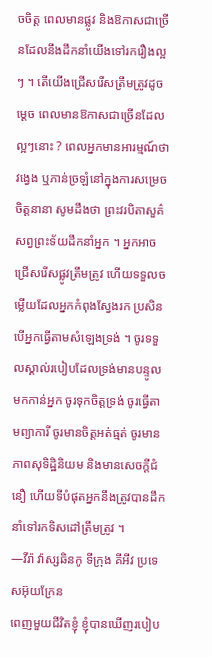ចចិត្ត ពេលមានផ្លូវ និងឱកាសជាច្រើនដែលនឹងដឹកនាំយើងទៅរករឿងល្អៗ ។ តើយើងជ្រើសរើសត្រឹមត្រូវដូចម្តេច ពេលមានឱកាសជាច្រើនដែលល្អៗនោះ ? ពេលអ្នកមានអារម្មណ៍ថា វង្វេង ឬភាន់ច្រឡំនៅក្នុងការសម្រេចចិត្តនានា សូមដឹងថា ព្រះវរបិតាសួគ៌សព្វព្រះទ័យដឹកនាំអ្នក ។ អ្នកអាចជ្រើសរើសផ្លូវត្រឹមត្រូវ ហើយទទួលចម្លើយដែលអ្នកកំពុងស្វែងរក ប្រសិនបើអ្នកធ្វើតាមសំឡេងទ្រង់ ។ ចូរទទួលស្គាល់របៀបដែលទ្រង់មានបន្ទូលមកកាន់អ្នក ចូរទុកចិត្តទ្រង់ ចូរធ្វើតាមព្យាការី ចូរមានចិត្តអត់ធ្មត់ ចូរមានភាពសុទិដ្ឋិនិយម និងមានសេចក្តីជំនឿ ហើយទីបំផុតអ្នកនឹងត្រូវបានដឹកនាំទៅរកទិសដៅត្រឹមត្រូវ ។
—វីរ៉ា វ៉ាស្សឆិនកូ ទីក្រុង គីអីវ ប្រទេសអ៊ុយក្រែន
ពេញមួយជីវិតខ្ញុំ ខ្ញុំបានឃើញរបៀប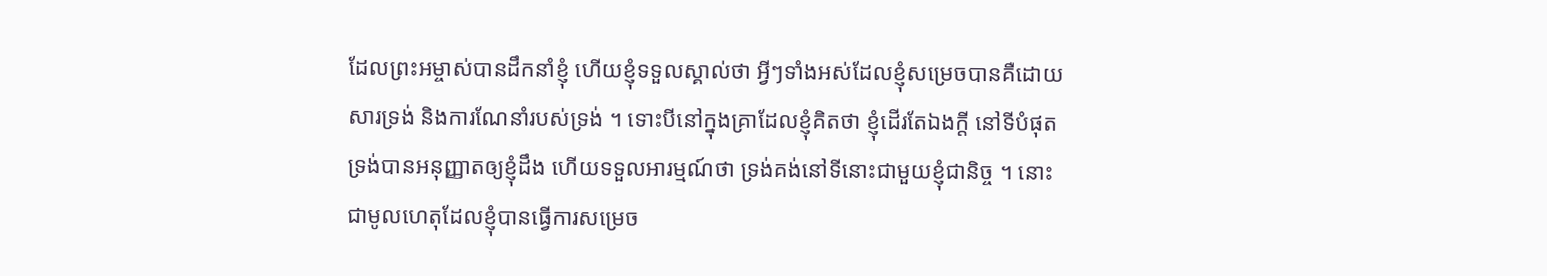ដែលព្រះអម្ចាស់បានដឹកនាំខ្ញុំ ហើយខ្ញុំទទួលស្គាល់ថា អ្វីៗទាំងអស់ដែលខ្ញុំសម្រេចបានគឺដោយសារទ្រង់ និងការណែនាំរបស់ទ្រង់ ។ ទោះបីនៅក្នុងគ្រាដែលខ្ញុំគិតថា ខ្ញុំដើរតែឯងក្តី នៅទីបំផុត ទ្រង់បានអនុញ្ញាតឲ្យខ្ញុំដឹង ហើយទទួលអារម្មណ៍ថា ទ្រង់គង់នៅទីនោះជាមួយខ្ញុំជានិច្ច ។ នោះជាមូលហេតុដែលខ្ញុំបានធ្វើការសម្រេច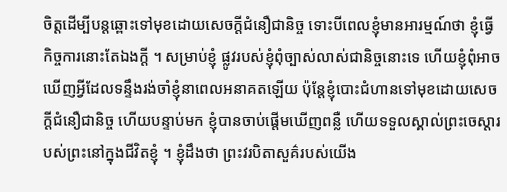ចិត្តដើម្បីបន្តឆ្ពោះទៅមុខដោយសេចក្តីជំនឿជានិច្ច ទោះបីពេលខ្ញុំមានអារម្មណ៍ថា ខ្ញុំធ្វើកិច្ចការនោះតែឯងក្តី ។ សម្រាប់ខ្ញុំ ផ្លូវរបស់ខ្ញុំពុំច្បាស់លាស់ជានិច្ចនោះទេ ហើយខ្ញុំពុំអាចឃើញអ្វីដែលទន្ទឹងរង់ចាំខ្ញុំនាពេលអនាគតឡើយ ប៉ុន្តែខ្ញុំបោះជំហានទៅមុខដោយសេចក្តីជំនឿជានិច្ច ហើយបន្ទាប់មក ខ្ញុំបានចាប់ផ្តើមឃើញពន្លឺ ហើយទទួលស្គាល់ព្រះចេស្តារបស់ព្រះនៅក្នុងជីវិតខ្ញុំ ។ ខ្ញុំដឹងថា ព្រះវរបិតាសួគ៌របស់យើង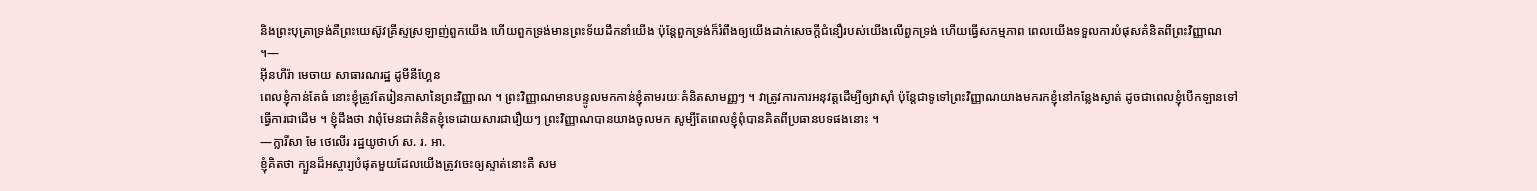និងព្រះបុត្រាទ្រង់គឺព្រះយេស៊ូវគ្រីស្ទស្រឡាញ់ពួកយើង ហើយពួកទ្រង់មានព្រះទ័យដឹកនាំយើង ប៉ុន្តែពួកទ្រង់ក៏រំពឹងឲ្យយើងដាក់សេចក្តីជំនឿរបស់យើងលើពួកទ្រង់ ហើយធ្វើសកម្មភាព ពេលយើងទទួលការបំផុសគំនិតពីព្រះវិញ្ញាណ ។—
អ៊ីនហីរ៉ា មេចាយ សាធារណរដ្ឋ ដូមីនីហ្គែន
ពេលខ្ញុំកាន់តែធំ នោះខ្ញុំត្រូវតែរៀនភាសានៃព្រះវិញ្ញាណ ។ ព្រះវិញ្ញាណមានបន្ទូលមកកាន់ខ្ញុំតាមរយៈគំនិតសាមញ្ញៗ ។ វាត្រូវការការអនុវត្តដើម្បីឲ្យវាស៊ាំ ប៉ុន្តែជាទូទៅព្រះវិញ្ញាណយាងមករកខ្ញុំនៅកន្លែងស្ងាត់ ដូចជាពេលខ្ញុំបើកឡានទៅធ្វើការជាដើម ។ ខ្ញុំដឹងថា វាពុំមែនជាគំនិតខ្ញុំទេដោយសារជារឿយៗ ព្រះវិញ្ញាណបានយាងចូលមក សូម្បីតែពេលខ្ញុំពុំបានគិតពីប្រធានបទផងនោះ ។
—ក្លារីសា មែ ថេលើរ រដ្ឋយូថាហ៍ ស. រ. អា.
ខ្ញុំគិតថា ក្បួនដ៏អស្ចារ្យបំផុតមួយដែលយើងត្រូវចេះឲ្យស្ទាត់នោះគឺ សម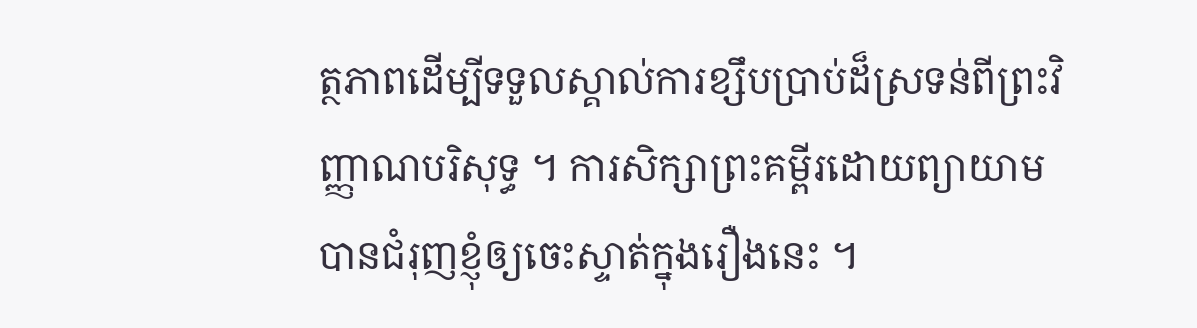ត្ថភាពដើម្បីទទួលស្គាល់ការខ្សឹបប្រាប់ដ៏ស្រទន់ពីព្រះវិញ្ញាណបរិសុទ្ធ ។ ការសិក្សាព្រះគម្ពីរដោយព្យាយាមបានជំរុញខ្ញុំឲ្យចេះស្ទាត់ក្នុងរឿងនេះ ។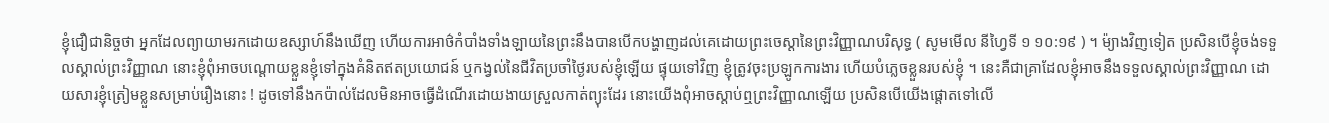ខ្ញុំជឿជានិច្ចថា អ្នកដែលព្យាយាមរកដោយឧស្សាហ៍នឹងឃើញ ហើយការអាថ៌កំបាំងទាំងឡាយនៃព្រះនឹងបានបើកបង្ហាញដល់គេដោយព្រះចេស្ដានៃព្រះវិញ្ញាណបរិសុទ្ធ ( សូមមើល នីហ្វៃទី ១ ១០:១៩ ) ។ ម៉្យាងវិញទៀត ប្រសិនបើខ្ញុំចង់ទទួលស្គាល់ព្រះវិញ្ញាណ នោះខ្ញុំពុំអាចបណ្តោយខ្លួនខ្ញុំទៅក្នុងគំនិតឥតប្រយោជន៍ ឬកង្វល់នៃជីវិតប្រចាំថ្ងៃរបស់ខ្ញុំឡើយ ផ្ទុយទៅវិញ ខ្ញុំត្រូវចុះប្រឡូកការងារ ហើយបំភ្លេចខ្លួនរបស់ខ្ញុំ ។ នេះគឺជាគ្រាដែលខ្ញុំអាចនឹងទទួលស្គាល់ព្រះវិញ្ញាណ ដោយសារខ្ញុំត្រៀមខ្លួនសម្រាប់រឿងនោះ ! ដូចទៅនឹងកប៉ាល់ដែលមិនអាចធ្វើដំណើរដោយងាយស្រួលកាត់ព្យុះដែរ នោះយើងពុំអាចស្តាប់ឮព្រះវិញ្ញាណឡើយ ប្រសិនបើយើងផ្តោតទៅលើ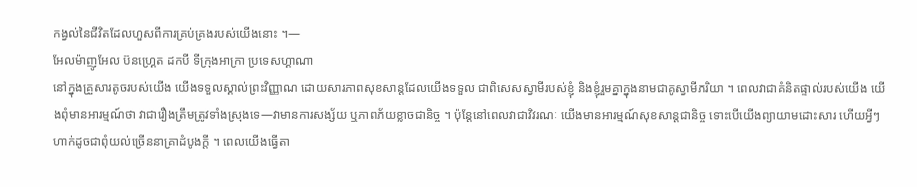កង្វល់នៃជីវិតដែលហួសពីការគ្រប់គ្រងរបស់យើងនោះ ។—
អែលម៉ាញូអែល ប៊នហ្គ្រេត ដកបី ទីក្រុងអាក្រា ប្រទេសហ្គាណា
នៅក្នុងគ្រួសារតូចរបស់យើង យើងទទួលស្គាល់ព្រះវិញ្ញាណ ដោយសារភាពសុខសាន្តដែលយើងទទួល ជាពិសេសស្វាមីរបស់ខ្ញុំ និងខ្ញុំរួមគ្នាក្នុងនាមជាគូស្វាមីភរិយា ។ ពេលវាជាគំនិតផ្ទាល់របស់យើង យើងពុំមានអារម្មណ៍ថា វាជារឿងត្រឹមត្រូវទាំងស្រុងទេ—វាមានការសង្ស័យ ឬភាពភ័យខ្លាចជានិច្ច ។ ប៉ុន្តែនៅពេលវាជាវិវរណៈ យើងមានអារម្មណ៍សុខសាន្តជានិច្ច ទោះបើយើងព្យាយាមដោះសារ ហើយអ្វីៗហាក់ដូចជាពុំយល់ច្រើននាគ្រាដំបូងក្តី ។ ពេលយើងធ្វើតា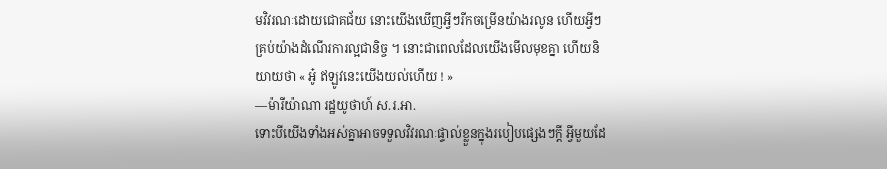មវិវរណៈដោយជោគជ័យ នោះយើងឃើញអ្វីៗរីកចម្រើនយ៉ាងរលូន ហើយអ្វីៗគ្រប់យ៉ាងដំណើរការល្អជានិច្ច ។ នោះជាពេលដែលយើងមើលមុខគ្នា ហើយនិយាយថា « អូ៎ ឥឡូវនេះយើងយល់ហើយ ! »
—ម៉ារីយ៉ាណា រដ្ឋយូថាហ៍ ស.រ.អា.
ទោះបីយើងទាំងអស់គ្នាអាចទទួលវិវរណៈផ្ទាល់ខ្លួនក្នុងរបៀបផ្សេងៗក្តី អ្វីមួយដែ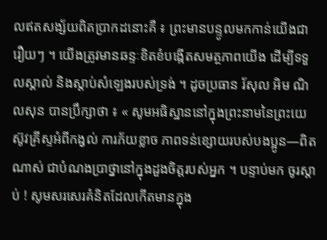លឥតសង្ស័យពិតប្រាកដនោះគឺ ៖ ព្រះមានបន្ទូលមកកាន់យើងជារឿយៗ ។ យើងត្រូវមានឆន្ទៈខិតខំបង្កើតសមត្ថភាពយើង ដើម្បីទទួលស្គាល់ និងស្តាប់សំឡេងរបស់ទ្រង់ ។ ដូចប្រធាន រ័សុល អិម ណិលសុន បានប្រឹក្សាថា ៖ « សូមអធិស្ឋាននៅក្នុងព្រះនាមនៃព្រះយេស៊ូវគ្រីស្ទអំពីកង្វល់ ការភ័យខ្លាច ភាពទន់ខ្សោយរបស់បងប្អូន—ពិតណាស់ ជាបំណងប្រាថ្នានៅក្នុងដួងចិត្តរបស់អ្នក ។ បន្ទាប់មក ចូរស្តាប់ ! សូមសរសេរគំនិតដែលកើតមានក្នុង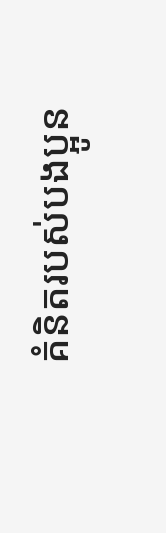គំនិតរបស់បងប្អូន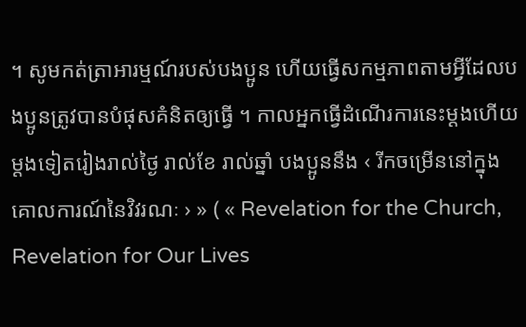។ សូមកត់ត្រាអារម្មណ៍របស់បងប្អូន ហើយធ្វើសកម្មភាពតាមអ្វីដែលបងប្អូនត្រូវបានបំផុសគំនិតឲ្យធ្វើ ។ កាលអ្នកធ្វើដំណើរការនេះម្ដងហើយម្ដងទៀតរៀងរាល់ថ្ងៃ រាល់ខែ រាល់ឆ្នាំ បងប្អូននឹង ‹ រីកចម្រើននៅក្នុងគោលការណ៍នៃវិវរណៈ › » ( « Revelation for the Church, Revelation for Our Lives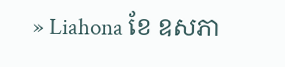» Liahona ខែ ឧសភា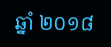ឆ្នាំ ២០១៨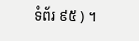ទំព័រ ៩៥ ) ។